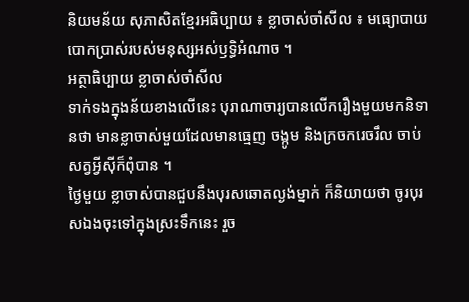និយមន័យ សុភាសិតខ្មែរអធិប្បាយ ៖ ខ្លាចាស់ចាំសីល ៖ មធ្យោបាយបោកប្រាស់របស់មនុស្សអស់ឫទ្ធិអំណាច ។
អត្ថាធិប្បាយ ខ្លាចាស់ចាំសីល
ទាក់ទងក្នុងន័យខាងលើនេះ បុរាណាចារ្យបានលើករឿងមួយមកនិទានថា មានខ្លាចាស់មួយដែលមានធ្មេញ ចង្កូម និងក្រចករេចរឹល ចាប់សត្វអ្វីស៊ីក៏ពុំបាន ។
ថ្ងៃមួយ ខ្លាចាស់បានជួបនឹងបុរសឆោតល្ងង់ម្នាក់ ក៏និយាយថា ចូរបុរសឯងចុះទៅក្នុងស្រះទឹកនេះ រួច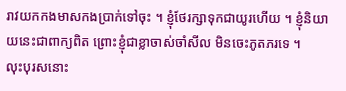រាវយកកងមាសកងប្រាក់ទៅចុះ ។ ខ្ញុំថែរក្សាទុកជាយូរហើយ ។ ខ្ញុំនិយាយនេះជាពាក្យពិត ព្រោះខ្ញុំជាខ្លាចាស់ចាំសីល មិនចេះភូតភរទេ ។
លុះបុរសនោះ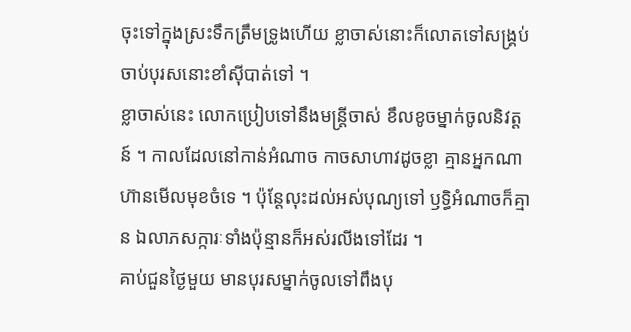ចុះទៅក្នុងស្រះទឹកត្រឹមទ្រូងហើយ ខ្លាចាស់នោះក៏លោតទៅសង្គ្រប់ចាប់បុរសនោះខាំស៊ីបាត់ទៅ ។
ខ្លាចាស់នេះ លោកប្រៀបទៅនឹងមន្ត្រីចាស់ ខឹលខូចម្នាក់ចូលនិវត្តន៍ ។ កាលដែលនៅកាន់អំណាច កាចសាហាវដូចខ្លា គ្មានអ្នកណាហ៊ានមើលមុខចំទេ ។ ប៉ុន្តែលុះដល់អស់បុណ្យទៅ ឫទ្ធិអំណាចក៏គ្មាន ឯលាភសក្ការៈទាំងប៉ុន្មានក៏អស់រលីងទៅដែរ ។
គាប់ជួនថ្ងៃមួយ មានបុរសម្នាក់ចូលទៅពឹងបុ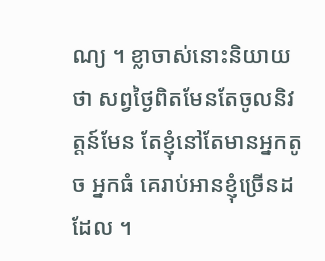ណ្យ ។ ខ្លាចាស់នោះនិយាយថា សព្វថ្ងៃពិតមែនតែចូលនិវត្តន៍មែន តែខ្ញុំនៅតែមានអ្នកតូច អ្នកធំ គេរាប់អានខ្ញុំច្រើនដដែល ។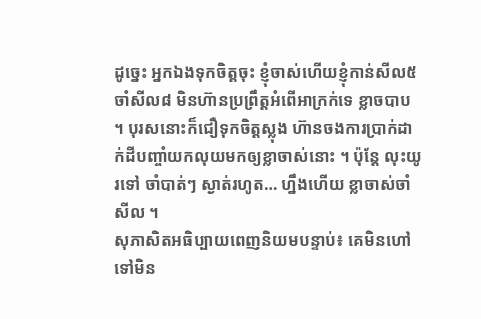ដូច្នេះ អ្នកឯងទុកចិត្តចុះ ខ្ញុំចាស់ហើយខ្ញុំកាន់សីល៥ ចាំសីល៨ មិនហ៊ានប្រព្រឹត្តអំពើអាក្រក់ទេ ខ្លាចបាប ។ បុរសនោះក៏ជឿទុកចិត្តស្លុង ហ៊ានចងការប្រាក់ដាក់ដីបញ្ចាំយកលុយមកឲ្យខ្លាចាស់នោះ ។ ប៉ុន្តែ លុះយូរទៅ ចាំបាត់ៗ ស្ងាត់រហូត… ហ្នឹងហើយ ខ្លាចាស់ចាំសីល ។
សុភាសិតអធិប្បាយពេញនិយមបន្ទាប់៖ គេមិនហៅ ទៅមិន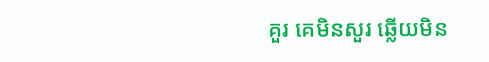គួរ គេមិនសួរ ឆ្លើយមិន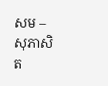សម – សុភាសិត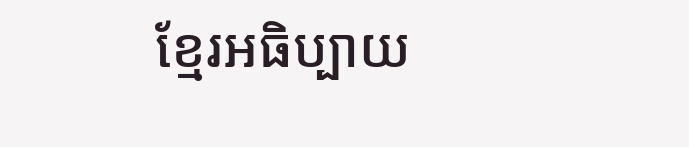ខ្មែរអធិប្បាយ